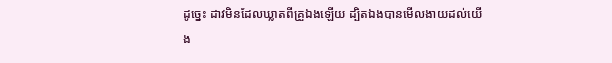ដូច្នេះ ដាវមិនដែលឃ្លាតពីគ្រួឯងឡើយ ដ្បិតឯងបានមើលងាយដល់យើង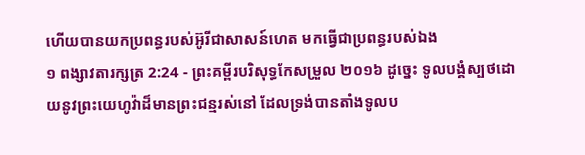ហើយបានយកប្រពន្ធរបស់អ៊ូរីជាសាសន៍ហេត មកធ្វើជាប្រពន្ធរបស់ឯង
១ ពង្សាវតារក្សត្រ 2:24 - ព្រះគម្ពីរបរិសុទ្ធកែសម្រួល ២០១៦ ដូច្នេះ ទូលបង្គំស្បថដោយនូវព្រះយេហូវ៉ាដ៏មានព្រះជន្មរស់នៅ ដែលទ្រង់បានតាំងទូលប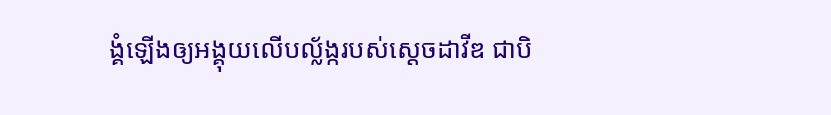ង្គំឡើងឲ្យអង្គុយលើបល្ល័ង្ករបស់ស្ដេចដាវីឌ ជាបិ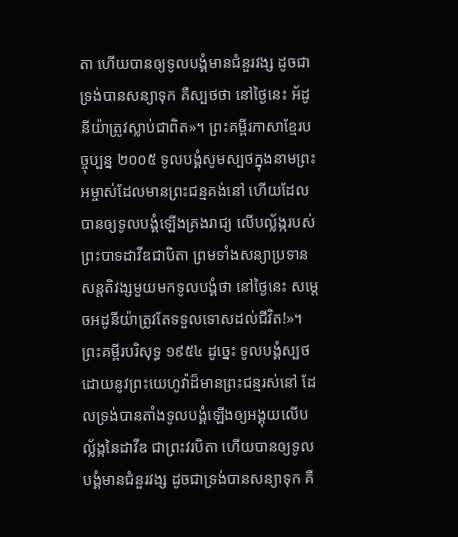តា ហើយបានឲ្យទូលបង្គំមានជំនួរវង្ស ដូចជាទ្រង់បានសន្យាទុក គឺស្បថថា នៅថ្ងៃនេះ អ័ដូនីយ៉ាត្រូវស្លាប់ជាពិត»។ ព្រះគម្ពីរភាសាខ្មែរបច្ចុប្បន្ន ២០០៥ ទូលបង្គំសូមស្បថក្នុងនាមព្រះអម្ចាស់ដែលមានព្រះជន្មគង់នៅ ហើយដែលបានឲ្យទូលបង្គំឡើងគ្រងរាជ្យ លើបល្ល័ង្ករបស់ព្រះបាទដាវីឌជាបិតា ព្រមទាំងសន្យាប្រទានសន្តតិវង្សមួយមកទូលបង្គំថា នៅថ្ងៃនេះ សម្ដេចអដូនីយ៉ាត្រូវតែទទួលទោសដល់ជីវិត!»។ ព្រះគម្ពីរបរិសុទ្ធ ១៩៥៤ ដូច្នេះ ទូលបង្គំស្បថដោយនូវព្រះយេហូវ៉ាដ៏មានព្រះជន្មរស់នៅ ដែលទ្រង់បានតាំងទូលបង្គំឡើងឲ្យអង្គុយលើបល្ល័ង្កនៃដាវីឌ ជាព្រះវរបិតា ហើយបានឲ្យទូលបង្គំមានជំនួរវង្ស ដូចជាទ្រង់បានសន្យាទុក គឺ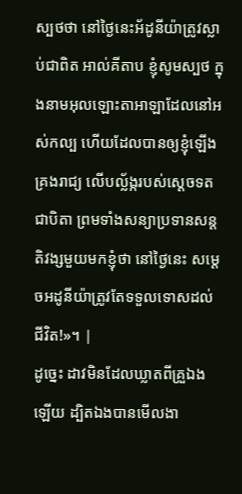ស្បថថា នៅថ្ងៃនេះអ័ដូនីយ៉ាត្រូវស្លាប់ជាពិត អាល់គីតាប ខ្ញុំសូមស្បថ ក្នុងនាមអុលឡោះតាអាឡាដែលនៅអស់កល្ប ហើយដែលបានឲ្យខ្ញុំឡើងគ្រងរាជ្យ លើបល្ល័ង្ករបស់ស្តេចទតជាបិតា ព្រមទាំងសន្យាប្រទានសន្តតិវង្សមួយមកខ្ញុំថា នៅថ្ងៃនេះ សម្តេចអដូនីយ៉ាត្រូវតែទទួលទោសដល់ជីវិត!»។ |
ដូច្នេះ ដាវមិនដែលឃ្លាតពីគ្រួឯងឡើយ ដ្បិតឯងបានមើលងា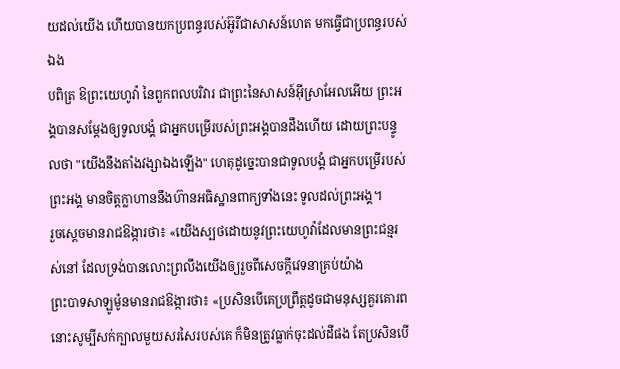យដល់យើង ហើយបានយកប្រពន្ធរបស់អ៊ូរីជាសាសន៍ហេត មកធ្វើជាប្រពន្ធរបស់ឯង
បពិត្រ ឱព្រះយេហូវ៉ា នៃពួកពលបរិវារ ជាព្រះនៃសាសន៍អ៊ីស្រាអែលអើយ ព្រះអង្គបានសម្ដែងឲ្យទូលបង្គំ ជាអ្នកបម្រើរបស់ព្រះអង្គបានដឹងហើយ ដោយព្រះបន្ទូលថា "យើងនឹងតាំងវង្សាឯងឡើង" ហេតុដូច្នេះបានជាទូលបង្គំ ជាអ្នកបម្រើរបស់ព្រះអង្គ មានចិត្តក្លាហាននឹងហ៊ានអធិស្ឋានពាក្យទាំងនេះ ទូលដល់ព្រះអង្គ។
រួចស្តេចមានរាជឱង្ការថា៖ «យើងស្បថដោយនូវព្រះយេហូវ៉ាដែលមានព្រះជន្មរស់នៅ ដែលទ្រង់បានលោះព្រលឹងយើងឲ្យរួចពីសេចក្ដីវេទនាគ្រប់យ៉ាង
ព្រះបាទសាឡូម៉ូនមានរាជឱង្ការថា៖ «ប្រសិនបើគេប្រព្រឹត្តដូចជាមនុស្សគួរគោរព នោះសូម្បីសក់ក្បាលមួយសរសៃរបស់គេ ក៏មិនត្រូវធ្លាក់ចុះដល់ដីផង តែប្រសិនបើ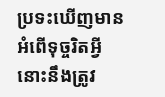ប្រទះឃើញមានអំពើទុច្ចរិតអ្វី នោះនឹងត្រូវ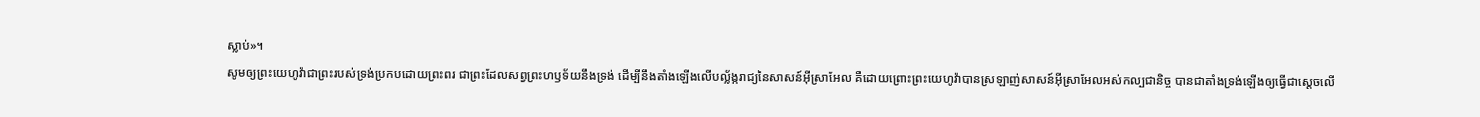ស្លាប់»។
សូមឲ្យព្រះយេហូវ៉ាជាព្រះរបស់ទ្រង់ប្រកបដោយព្រះពរ ជាព្រះដែលសព្វព្រះហឫទ័យនឹងទ្រង់ ដើម្បីនឹងតាំងឡើងលើបល្ល័ង្ករាជ្យនៃសាសន៍អ៊ីស្រាអែល គឺដោយព្រោះព្រះយេហូវ៉ាបានស្រឡាញ់សាសន៍អ៊ីស្រាអែលអស់កល្បជានិច្ច បានជាតាំងទ្រង់ឡើងឲ្យធ្វើជាស្តេចលើ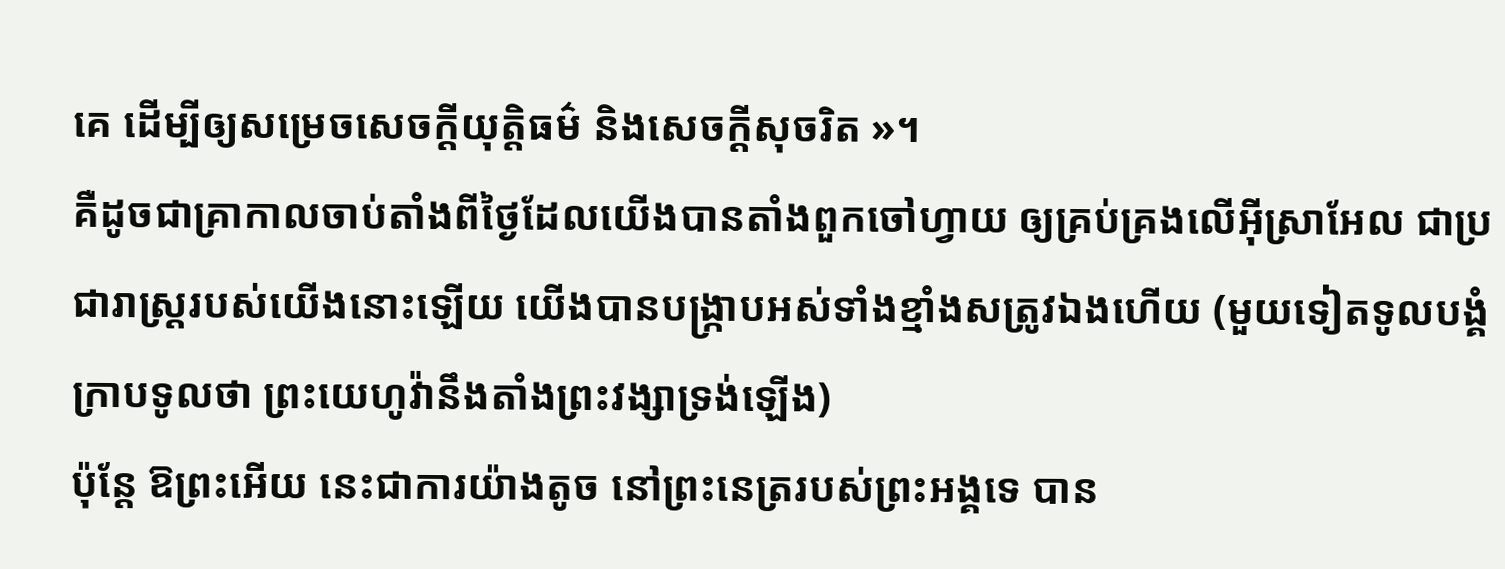គេ ដើម្បីឲ្យសម្រេចសេចក្ដីយុត្តិធម៌ និងសេចក្ដីសុចរិត »។
គឺដូចជាគ្រាកាលចាប់តាំងពីថ្ងៃដែលយើងបានតាំងពួកចៅហ្វាយ ឲ្យគ្រប់គ្រងលើអ៊ីស្រាអែល ជាប្រជារាស្ត្ររបស់យើងនោះឡើយ យើងបានបង្ក្រាបអស់ទាំងខ្មាំងសត្រូវឯងហើយ (មួយទៀតទូលបង្គំក្រាបទូលថា ព្រះយេហូវ៉ានឹងតាំងព្រះវង្សាទ្រង់ឡើង)
ប៉ុន្តែ ឱព្រះអើយ នេះជាការយ៉ាងតូច នៅព្រះនេត្ររបស់ព្រះអង្គទេ បាន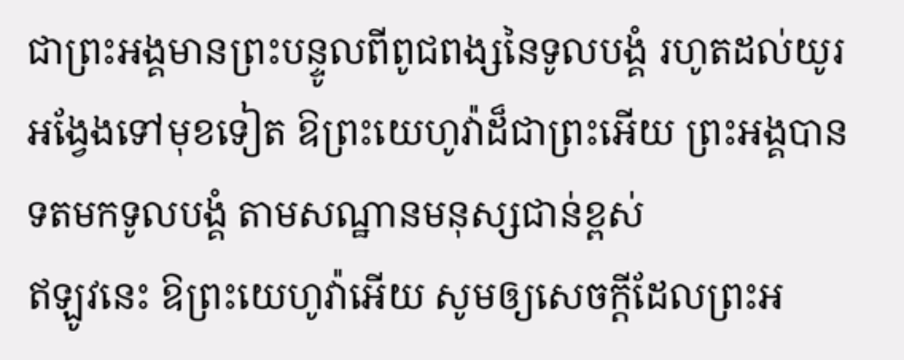ជាព្រះអង្គមានព្រះបន្ទូលពីពូជពង្សនៃទូលបង្គំ រហូតដល់យូរអង្វែងទៅមុខទៀត ឱព្រះយេហូវ៉ាដ៏ជាព្រះអើយ ព្រះអង្គបានទតមកទូលបង្គំ តាមសណ្ឋានមនុស្សជាន់ខ្ពស់
ឥឡូវនេះ ឱព្រះយេហូវ៉ាអើយ សូមឲ្យសេចក្ដីដែលព្រះអ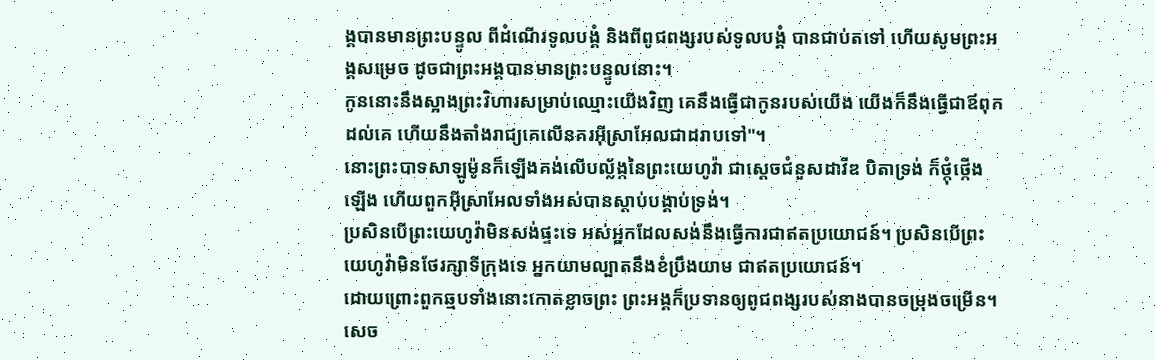ង្គបានមានព្រះបន្ទូល ពីដំណើរទូលបង្គំ និងពីពូជពង្សរបស់ទូលបង្គំ បានជាប់តទៅ ហើយសូមព្រះអង្គសម្រេច ដូចជាព្រះអង្គបានមានព្រះបន្ទូលនោះ។
កូននោះនឹងស្អាងព្រះវិហារសម្រាប់ឈ្មោះយើងវិញ គេនឹងធ្វើជាកូនរបស់យើង យើងក៏នឹងធ្វើជាឪពុកដល់គេ ហើយនឹងតាំងរាជ្យគេលើនគរអ៊ីស្រាអែលជាដរាបទៅ"។
នោះព្រះបាទសាឡូម៉ូនក៏ឡើងគង់លើបល្ល័ង្កនៃព្រះយេហូវ៉ា ជាស្តេចជំនួសដាវីឌ បិតាទ្រង់ ក៏ថ្កុំថ្កើងឡើង ហើយពួកអ៊ីស្រាអែលទាំងអស់បានស្តាប់បង្គាប់ទ្រង់។
ប្រសិនបើព្រះយេហូវ៉ាមិនសង់ផ្ទះទេ អស់អ្នកដែលសង់នឹងធ្វើការជាឥតប្រយោជន៍។ ប្រសិនបើព្រះយេហូវ៉ាមិនថែរក្សាទីក្រុងទេ អ្នកយាមល្បាតនឹងខំប្រឹងយាម ជាឥតប្រយោជន៍។
ដោយព្រោះពួកឆ្មបទាំងនោះកោតខ្លាចព្រះ ព្រះអង្គក៏ប្រទានឲ្យពូជពង្សរបស់នាងបានចម្រុងចម្រើន។
សេច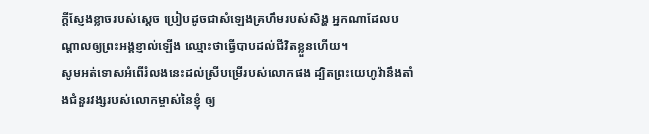ក្ដីស្ញែងខ្លាចរបស់ស្តេច ប្រៀបដូចជាសំឡេងគ្រហឹមរបស់សិង្ហ អ្នកណាដែលបណ្ដាលឲ្យព្រះអង្គខ្ញាល់ឡើង ឈ្មោះថាធ្វើបាបដល់ជីវិតខ្លួនហើយ។
សូមអត់ទោសអំពើរំលងនេះដល់ស្រីបម្រើរបស់លោកផង ដ្បិតព្រះយេហូវ៉ានឹងតាំងជំនួរវង្សរបស់លោកម្ចាស់នៃខ្ញុំ ឲ្យ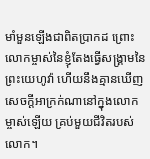មាំមួនឡើងជាពិតប្រាកដ ព្រោះលោកម្ចាស់នៃខ្ញុំតែងធ្វើសង្គ្រាមនៃព្រះយេហូវ៉ា ហើយនឹងគ្មានឃើញសេចក្ដីអាក្រក់ណានៅក្នុងលោកម្ចាស់ឡើយ គ្រប់មួយជីវិតរបស់លោក។